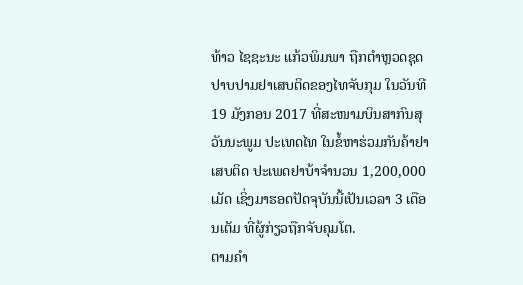ທ້າວ ໄຊຊະນະ ແກ້ວພິມພາ ຖືກຕຳຫຼວດຊຸດປາບປາມຢາເສບຕິດຂອງໄທຈັບກຸມ ໃນວັນທີ 19 ມັງກອນ 2017 ທີ່ສະໜາມບິນສາກົນສຸວັນນະພູມ ປະເທດໄທ ໃນຂໍ້ຫາຮ່ວມກັນຄ້າຢາເສບຕິດ ປະເພດຢາບ້າຈຳນວນ 1,200,000 ເມັດ ເຊິ່ງມາຮອດປັດຈຸບັນນີ້ເປັນເວລາ 3 ເດືອນເຕັມ ທີ່ຜູ້ກ່ຽວຖືກຈັບຄຸມໂຕ.
ຕາມຄຳ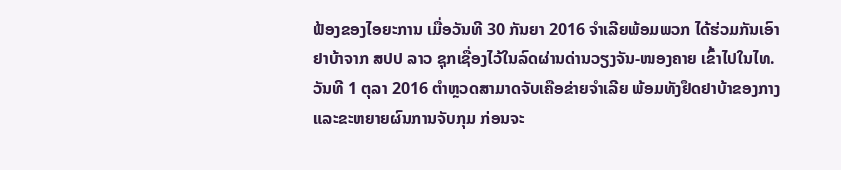ຟ້ອງຂອງໄອຍະການ ເມື່ອວັນທີ 30 ກັນຍາ 2016 ຈຳເລີຍພ້ອມພວກ ໄດ້ຮ່ວມກັນເອົາຢາບ້າຈາກ ສປປ ລາວ ຊຸກເຊື່ອງໄວ້ໃນລົດຜ່ານດ່ານວຽງຈັນ-ໜອງຄາຍ ເຂົ້າໄປໃນໄທ. ວັນທີ 1 ຕຸລາ 2016 ຕຳຫຼວດສາມາດຈັບເຄືອຂ່າຍຈຳເລີຍ ພ້ອມທັງຢຶດຢາບ້າຂອງກາງ ແລະຂະຫຍາຍຜົນການຈັບກຸມ ກ່ອນຈະ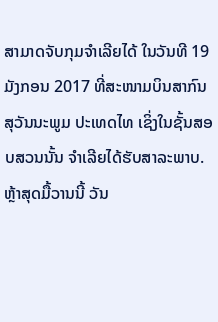ສາມາດຈັບກຸມຈຳເລີຍໄດ້ ໃນວັນທີ 19 ມັງກອນ 2017 ທີ່ສະໜາມບິນສາກົນ ສຸວັນນະພູມ ປະເທດໄທ ເຊິ່ງໃນຊັ້ນສອບສວນນັ້ນ ຈຳເລີຍໄດ້ຮັບສາລະພາບ.
ຫຼ້າສຸດມື້ວານນີ້ ວັນ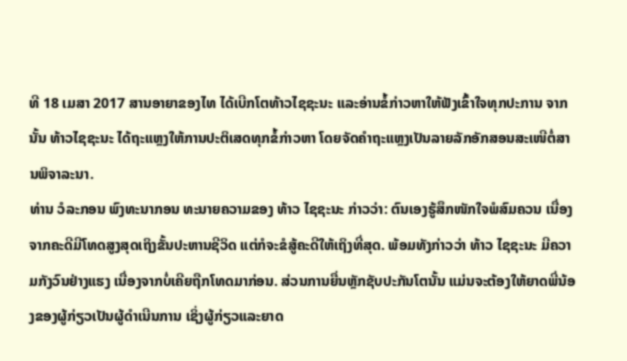ທີ 18 ເມສາ 2017 ສານອາຍາຂອງໄທ ໄດ້ເບີກໂຕທ້າວໄຊຊະນະ ແລະອ່ານຂໍ້ກ່າວຫາໃຫ້ຟັງເຂົ້າໃຈທຸກປະການ ຈາກນັ້ນ ທ້າວໄຊຊະນະ ໄດ້ຖະແຫຼງໃຫ້ການປະຕິເສດທຸກຂໍ້ກ່າວຫາ ໂດຍຈັດຄຳຖະແຫຼງເປັນລາຍລັກອັກສອນສະເໜີຕໍ່ສານພິຈາລະນາ.
ທ່ານ ວໍລະກອນ ພົງທະນາກອນ ທະນາຍຄວາມຂອງ ທ້າວ ໄຊຊະນະ ກ່າວວ່າ: ຕົນເອງຮູ້ສຶກໜັກໃຈພໍສົມຄວນ ເນື່ອງຈາກຄະດີມີໂທດສູງສຸດເຖິງຂັ້ນປະຫານຊີວິດ ແຕ່ກໍຈະຂໍສູ້ຄະດີໃຫ້ເຖິງທີ່ສຸດ. ພ້ອມທັງກ່າວວ່າ ທ້າວ ໄຊຊະນະ ມີຄວາມກັງວົນຢ່າງແຮງ ເນື່ອງຈາກບໍ່ເຄີຍຖືກໂທດມາກ່ອນ. ສ່ວນການຍື່ນຫຼັກຊັບປະກັນໂຕນັ້ນ ແມ່ນຈະຕ້ອງໃຫ້ຍາດພີ່ນ້ອງຂອງຜູ້ກ່ຽວເປັນຜູ້ດຳເນີນການ ເຊິ່ງຜູ້ກ່ຽວແລະຍາດ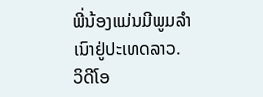ພີ່ນ້ອງແມ່ນມີພູມລຳເນົາຢູ່ປະເທດລາວ.
ວິດີໂອ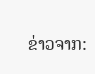ຂ່າວຈາກ: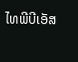ໄທພີບີເອັສ